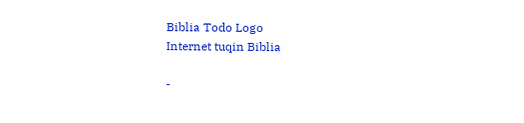Biblia Todo Logo
Internet tuqin Biblia

-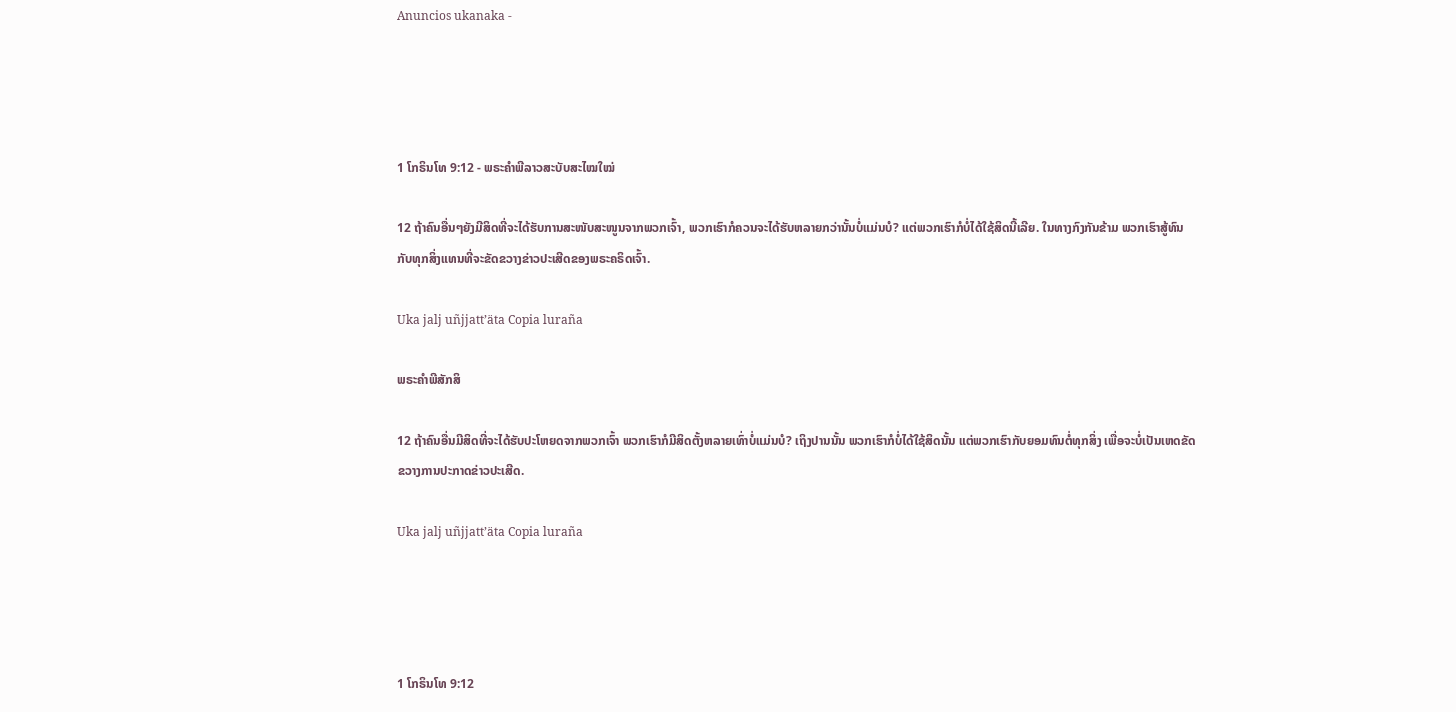Anuncios ukanaka -




1 ໂກຣິນໂທ 9:12 - ພຣະຄຳພີລາວສະບັບສະໄໝໃໝ່

12 ຖ້າຄົນອື່ນໆຍັງມີສິດທີ່ຈະໄດ້ຮັບການສະໜັບສະໜູນຈາກພວກເຈົ້າ, ພວກເຮົາກໍຄວນຈະໄດ້ຮັບຫລາຍກວ່ານັ້ນບໍ່ແມ່ນບໍ? ແຕ່ພວກເຮົາກໍບໍ່ໄດ້ໃຊ້ສິດນີ້ເລີຍ. ໃນທາງກົງກັນຂ້າມ ພວກເຮົາສູ້ທົນກັບທຸກສິ່ງແທນທີ່ຈະຂັດຂວາງຂ່າວປະເສີດຂອງພຣະຄຣິດເຈົ້າ.

Uka jalj uñjjattʼäta Copia luraña

ພຣະຄຳພີສັກສິ

12 ຖ້າຄົນອື່ນມີສິດທີ່ຈະໄດ້ຮັບປະໂຫຍດຈາກພວກເຈົ້າ ພວກເຮົາກໍມີສິດຕັ້ງຫລາຍເທົ່າບໍ່ແມ່ນບໍ? ເຖິງປານນັ້ນ ພວກເຮົາກໍບໍ່ໄດ້ໃຊ້ສິດນັ້ນ ແຕ່ພວກເຮົາກັບຍອມທົນຕໍ່ທຸກສິ່ງ ເພື່ອຈະບໍ່ເປັນເຫດຂັດຂວາງການປະກາດຂ່າວປະເສີດ.

Uka jalj uñjjattʼäta Copia luraña




1 ໂກຣິນໂທ 9:12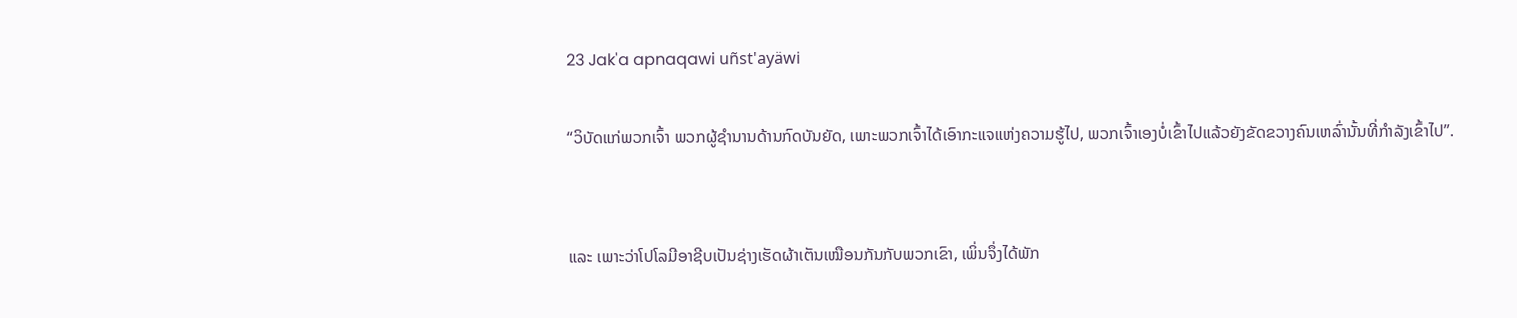23 Jak'a apnaqawi uñst'ayäwi

“ວິບັດແກ່ພວກເຈົ້າ ພວກຜູ້ຊຳນານດ້ານກົດບັນຍັດ, ເພາະພວກເຈົ້າໄດ້ເອົາກະແຈແຫ່ງຄວາມຮູ້ໄປ, ພວກເຈົ້າເອງບໍ່ເຂົ້າໄປແລ້ວຍັງຂັດຂວາງຄົນເຫລົ່ານັ້ນທີ່ກຳລັງເຂົ້າໄປ”.


ແລະ ເພາະວ່າໂປໂລມີອາຊີບເປັນຊ່າງເຮັດຜ້າເຕັນເໝືອນກັນກັບພວກເຂົາ, ເພິ່ນຈຶ່ງໄດ້ພັກ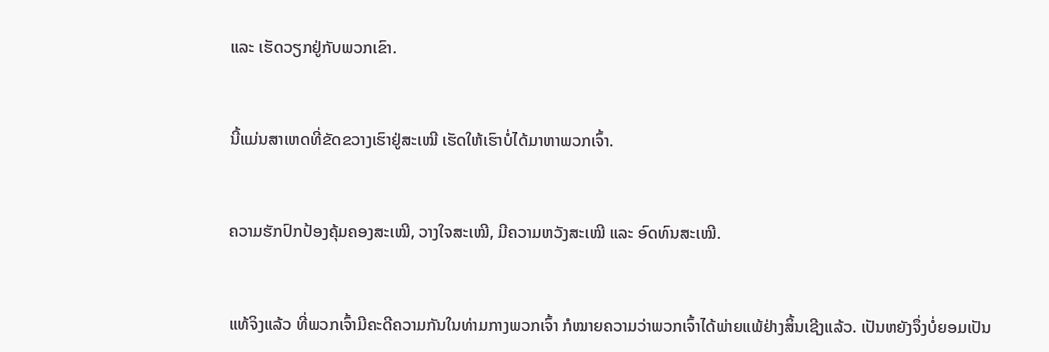ແລະ ເຮັດວຽກຢູ່ກັບພວກເຂົາ.


ນີ້ແມ່ນສາເຫດທີ່ຂັດຂວາງເຮົາຢູ່ສະເໝີ ເຮັດໃຫ້ເຮົາບໍ່ໄດ້ມາຫາພວກເຈົ້າ.


ຄວາມຮັກປົກປ້ອງຄຸ້ມຄອງສະເໝີ, ວາງໃຈສະເໝີ, ມີຄວາມຫວັງສະເໝີ ແລະ ອົດທົນສະເໝີ.


ແທ້ຈິງແລ້ວ ທີ່ພວກເຈົ້າມີຄະດີຄວາມກັນໃນທ່າມກາງພວກເຈົ້າ ກໍໝາຍຄວາມວ່າພວກເຈົ້າໄດ້ພ່າຍແພ້ຢ່າງສິ້ນເຊີງແລ້ວ. ເປັນຫຍັງຈຶ່ງບໍ່ຍອມເປັນ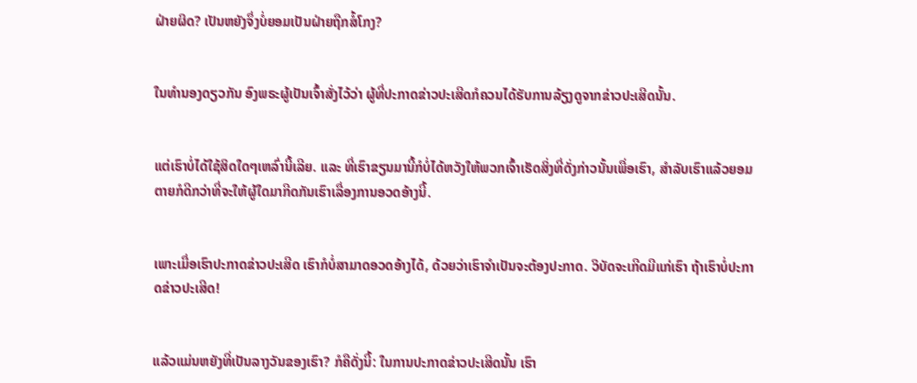ຝ່າຍຜິດ? ເປັນຫຍັງຈຶ່ງບໍ່ຍອມເປັນຝ່າຍຖືກສໍ້ໂກງ?


ໃນທຳນອງດຽວກັນ ອົງພຣະຜູ້ເປັນເຈົ້າສັ່ງໄວ້ວ່າ ຜູ້ທີ່ປະກາດຂ່າວປະເສີດກໍຄວນໄດ້ຮັບການລ້ຽງດູຈາກຂ່າວປະເສີດນັ້ນ.


ແຕ່ເຮົາບໍ່ໄດ້ໃຊ້ສິດໃດໆເຫລົ່ານີ້ເລີຍ. ແລະ ທີ່ເຮົາຂຽນມານີ້ກໍບໍ່ໄດ້ຫວັງໃຫ້ພວກເຈົ້າເຮັດສິ່ງທີ່ດັ່ງກ່າວນັ້ນເພື່ອເຮົາ, ສຳລັບເຮົາແລ້ວຍອມຕາຍກໍດີກວ່າທີ່ຈະໃຫ້ຜູ້ໃດມາກີດກັນເຮົາເລື່ອງການອວດອ້າງນີ້.


ເພາະເມື່ອເຮົາປະກາດຂ່າວປະເສີດ ເຮົາກໍບໍ່ສາມາດອວດອ້າງໄດ້, ດ້ວຍວ່າເຮົາຈຳເປັນຈະຕ້ອງປະກາດ. ວິບັດຈະເກີດມີແກ່ເຮົາ ຖ້າເຮົາບໍ່ປະກາດຂ່າວປະເສີດ!


ແລ້ວແມ່ນຫຍັງທີ່ເປັນລາງວັນຂອງເຮົາ? ກໍຄືດັ່ງນີ້: ໃນການປະກາດຂ່າວປະເສີດນັ້ນ ເຮົາ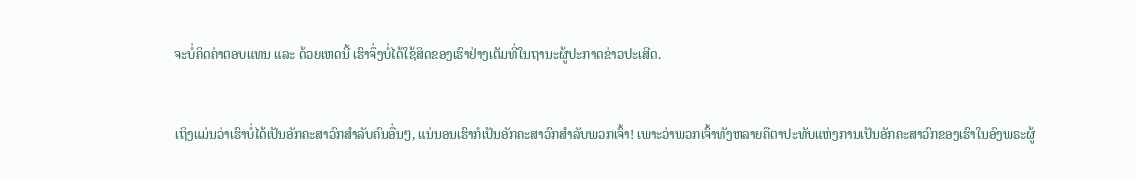ຈະບໍ່ຄິດຄ່າຕອບແທນ ແລະ ດ້ວຍເຫດນີ້ ເຮົາຈຶ່ງບໍ່ໄດ້ໃຊ້ສິດຂອງເຮົາຢ່າງເຕັມທີ່ໃນຖານະຜູ້ປະກາດຂ່າວປະເສີດ.


ເຖິງແມ່ນວ່າເຮົາບໍ່ໄດ້ເປັນອັກຄະສາວົກສຳລັບຄົນອື່ນໆ, ແນ່ນອນເຮົາກໍເປັນອັກຄະສາວົກສຳລັບພວກເຈົ້າ! ເພາະວ່າພວກເຈົ້າທັງຫລາຍຄືຕາປະທັບແຫ່ງການເປັນອັກຄະສາວົກຂອງເຮົາໃນອົງພຣະຜູ້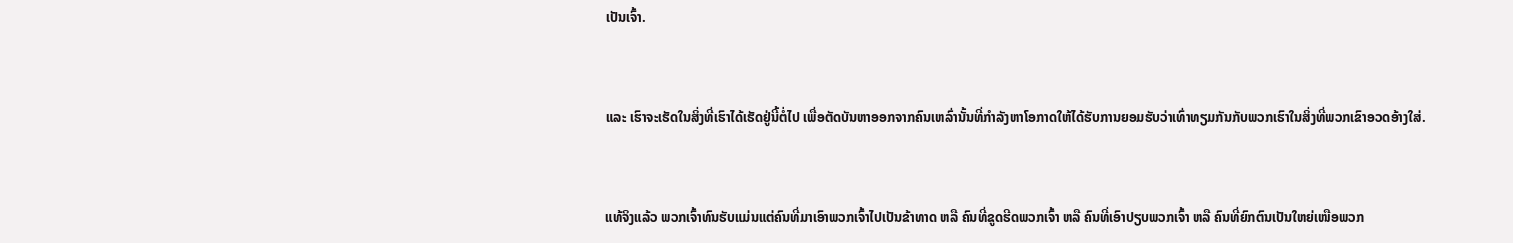ເປັນເຈົ້າ.


ແລະ ເຮົາຈະເຮັດໃນສິ່ງທີ່ເຮົາໄດ້ເຮັດຢູ່ນີ້ຕໍ່ໄປ ເພື່ອຕັດບັນຫາອອກຈາກຄົນເຫລົ່ານັ້ນທີ່ກຳລັງຫາໂອກາດໃຫ້ໄດ້ຮັບການຍອມຮັບວ່າເທົ່າທຽມກັນກັບພວກເຮົາໃນສິ່ງທີ່ພວກເຂົາອວດອ້າງໃສ່.


ແທ້ຈິງແລ້ວ ພວກເຈົ້າທົນຮັບແມ່ນແຕ່ຄົນທີ່ມາເອົາພວກເຈົ້າໄປເປັນຂ້າທາດ ຫລື ຄົນທີ່ຂູດຮີດພວກເຈົ້າ ຫລື ຄົນທີ່ເອົາປຽບພວກເຈົ້າ ຫລື ຄົນທີ່ຍົກຕົນເປັນໃຫຍ່ເໜືອພວກ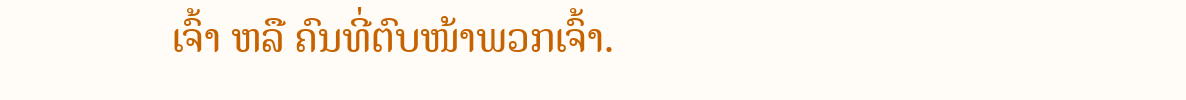ເຈົ້າ ຫລື ຄົນທີ່ຕົບໜ້າພວກເຈົ້າ.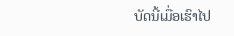ບັດນີ້ເມື່ອເຮົາໄປ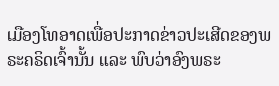ເມືອງໂທອາດເພື່ອປະກາດຂ່າວປະເສີດຂອງພຣະຄຣິດເຈົ້ານັ້ນ ແລະ ພົບວ່າອົງພຣະ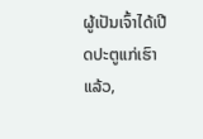ຜູ້ເປັນເຈົ້າໄດ້ເປີດປະຕູແກ່ເຮົາແລ້ວ,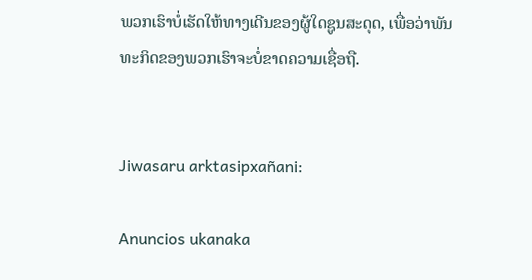ພວກເຮົາບໍ່ເຮັດໃຫ້ທາງເດີນຂອງຜູ້ໃດຊູນສະດຸດ, ເພື່ອວ່າພັນທະກິດຂອງພວກເຮົາຈະບໍ່ຂາດຄວາມເຊື່ອຖື.


Jiwasaru arktasipxañani:

Anuncios ukanaka